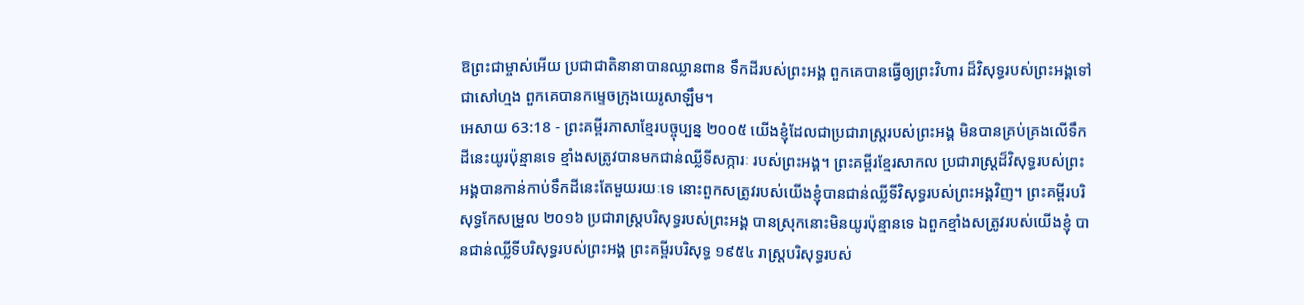ឱព្រះជាម្ចាស់អើយ ប្រជាជាតិនានាបានឈ្លានពាន ទឹកដីរបស់ព្រះអង្គ ពួកគេបានធ្វើឲ្យព្រះវិហារ ដ៏វិសុទ្ធរបស់ព្រះអង្គទៅជាសៅហ្មង ពួកគេបានកម្ទេចក្រុងយេរូសាឡឹម។
អេសាយ 63:18 - ព្រះគម្ពីរភាសាខ្មែរបច្ចុប្បន្ន ២០០៥ យើងខ្ញុំដែលជាប្រជារាស្ត្ររបស់ព្រះអង្គ មិនបានគ្រប់គ្រងលើទឹកដីនេះយូរប៉ុន្មានទេ ខ្មាំងសត្រូវបានមកជាន់ឈ្លីទីសក្ការៈ របស់ព្រះអង្គ។ ព្រះគម្ពីរខ្មែរសាកល ប្រជារាស្ត្រដ៏វិសុទ្ធរបស់ព្រះអង្គបានកាន់កាប់ទឹកដីនេះតែមួយរយៈទេ នោះពួកសត្រូវរបស់យើងខ្ញុំបានជាន់ឈ្លីទីវិសុទ្ធរបស់ព្រះអង្គវិញ។ ព្រះគម្ពីរបរិសុទ្ធកែសម្រួល ២០១៦ ប្រជារាស្ត្របរិសុទ្ធរបស់ព្រះអង្គ បានស្រុកនោះមិនយូរប៉ុន្មានទេ ឯពួកខ្មាំងសត្រូវរបស់យើងខ្ញុំ បានជាន់ឈ្លីទីបរិសុទ្ធរបស់ព្រះអង្គ ព្រះគម្ពីរបរិសុទ្ធ ១៩៥៤ រាស្ត្របរិសុទ្ធរបស់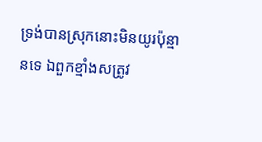ទ្រង់បានស្រុកនោះមិនយូរប៉ុន្មានទេ ឯពួកខ្មាំងសត្រូវ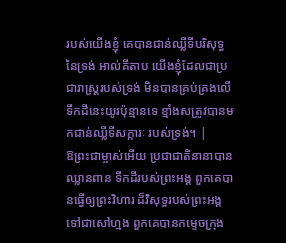របស់យើងខ្ញុំ គេបានជាន់ឈ្លីទីបរិសុទ្ធនៃទ្រង់ អាល់គីតាប យើងខ្ញុំដែលជាប្រជារាស្ត្ររបស់ទ្រង់ មិនបានគ្រប់គ្រងលើទឹកដីនេះយូរប៉ុន្មានទេ ខ្មាំងសត្រូវបានមកជាន់ឈ្លីទីសក្ការៈ របស់ទ្រង់។ |
ឱព្រះជាម្ចាស់អើយ ប្រជាជាតិនានាបានឈ្លានពាន ទឹកដីរបស់ព្រះអង្គ ពួកគេបានធ្វើឲ្យព្រះវិហារ ដ៏វិសុទ្ធរបស់ព្រះអង្គទៅជាសៅហ្មង ពួកគេបានកម្ទេចក្រុង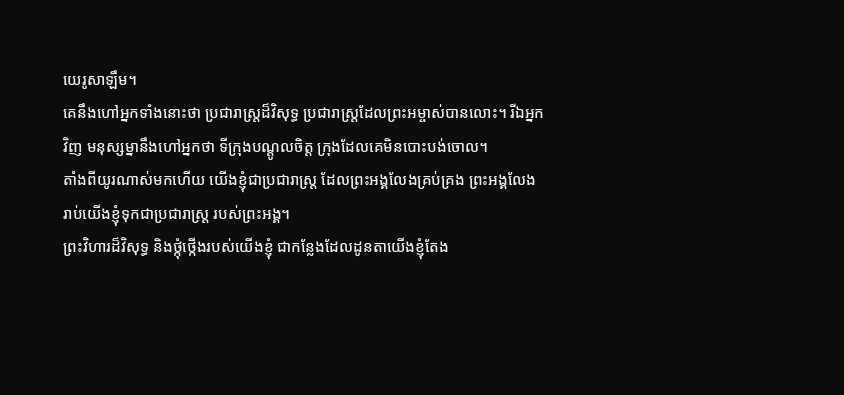យេរូសាឡឹម។
គេនឹងហៅអ្នកទាំងនោះថា ប្រជារាស្ត្រដ៏វិសុទ្ធ ប្រជារាស្ត្រដែលព្រះអម្ចាស់បានលោះ។ រីឯអ្នកវិញ មនុស្សម្នានឹងហៅអ្នកថា ទីក្រុងបណ្ដូលចិត្ត ក្រុងដែលគេមិនបោះបង់ចោល។
តាំងពីយូរណាស់មកហើយ យើងខ្ញុំជាប្រជារាស្ត្រ ដែលព្រះអង្គលែងគ្រប់គ្រង ព្រះអង្គលែងរាប់យើងខ្ញុំទុកជាប្រជារាស្ត្រ របស់ព្រះអង្គ។
ព្រះវិហារដ៏វិសុទ្ធ និងថ្កុំថ្កើងរបស់យើងខ្ញុំ ជាកន្លែងដែលដូនតាយើងខ្ញុំតែង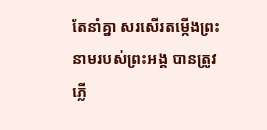តែនាំគ្នា សរសើរតម្កើងព្រះនាមរបស់ព្រះអង្គ បានត្រូវភ្លើ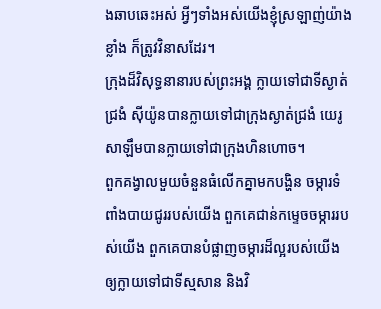ងឆាបឆេះអស់ អ្វីៗទាំងអស់យើងខ្ញុំស្រឡាញ់យ៉ាងខ្លាំង ក៏ត្រូវវិនាសដែរ។
ក្រុងដ៏វិសុទ្ធនានារបស់ព្រះអង្គ ក្លាយទៅជាទីស្ងាត់ជ្រងំ ស៊ីយ៉ូនបានក្លាយទៅជាក្រុងស្ងាត់ជ្រងំ យេរូសាឡឹមបានក្លាយទៅជាក្រុងហិនហោច។
ពួកគង្វាលមួយចំនួនធំលើកគ្នាមកបង្ហិន ចម្ការទំពាំងបាយជូររបស់យើង ពួកគេជាន់កម្ទេចចម្ការរបស់យើង ពួកគេបានបំផ្លាញចម្ការដ៏ល្អរបស់យើង ឲ្យក្លាយទៅជាទីស្មសាន និងវិ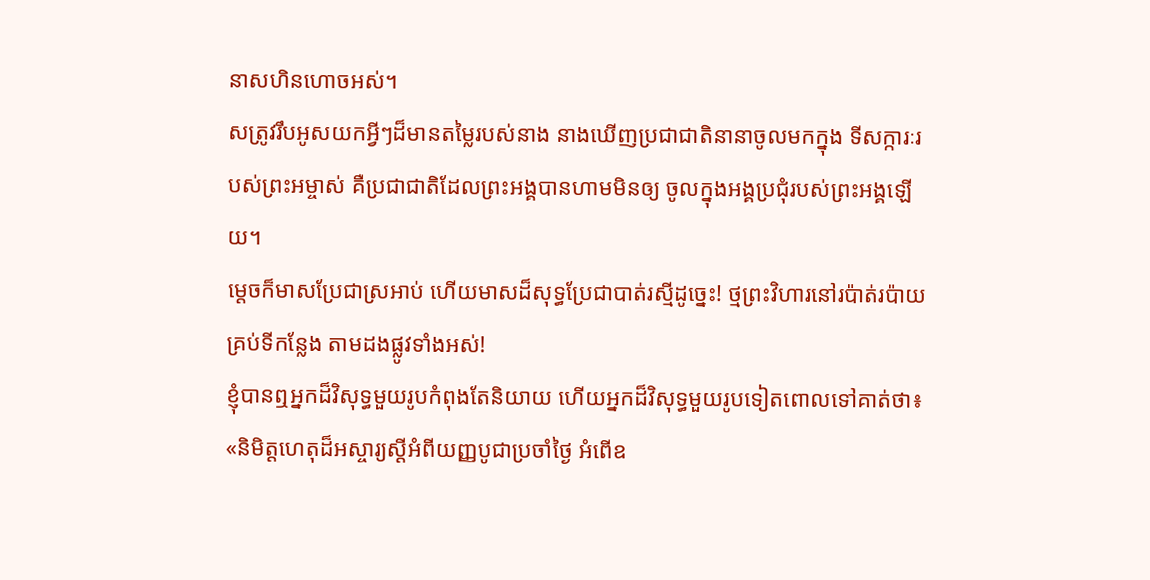នាសហិនហោចអស់។
សត្រូវរឹបអូសយកអ្វីៗដ៏មានតម្លៃរបស់នាង នាងឃើញប្រជាជាតិនានាចូលមកក្នុង ទីសក្ការៈរបស់ព្រះអម្ចាស់ គឺប្រជាជាតិដែលព្រះអង្គបានហាមមិនឲ្យ ចូលក្នុងអង្គប្រជុំរបស់ព្រះអង្គឡើយ។
ម្ដេចក៏មាសប្រែជាស្រអាប់ ហើយមាសដ៏សុទ្ធប្រែជាបាត់រស្មីដូច្នេះ! ថ្មព្រះវិហារនៅរប៉ាត់រប៉ាយគ្រប់ទីកន្លែង តាមដងផ្លូវទាំងអស់!
ខ្ញុំបានឮអ្នកដ៏វិសុទ្ធមួយរូបកំពុងតែនិយាយ ហើយអ្នកដ៏វិសុទ្ធមួយរូបទៀតពោលទៅគាត់ថា៖ «និមិត្តហេតុដ៏អស្ចារ្យស្ដីអំពីយញ្ញបូជាប្រចាំថ្ងៃ អំពើឧ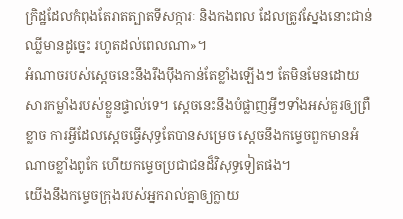ក្រិដ្ឋដែលកំពុងតែរាតត្បាតទីសក្ការៈ និងកងពល ដែលត្រូវស្នែងនោះជាន់ឈ្លីមានដូច្នេះ រហូតដល់ពេលណា»។
អំណាចរបស់ស្ដេចនេះនឹងរឹងប៉ឹងកាន់តែខ្លាំងឡើងៗ តែមិនមែនដោយសារកម្លាំងរបស់ខ្លួនផ្ទាល់ទេ។ ស្ដេចនេះនឹងបំផ្លាញអ្វីៗទាំងអស់គួរឲ្យព្រឺខ្លាច ការអ្វីដែលស្ដេចធ្វើសុទ្ធតែបានសម្រេច ស្ដេចនឹងកម្ទេចពួកមានអំណាចខ្លាំងពូកែ ហើយកម្ទេចប្រជាជនដ៏វិសុទ្ធទៀតផង។
យើងនឹងកម្ទេចក្រុងរបស់អ្នករាល់គ្នាឲ្យក្លាយ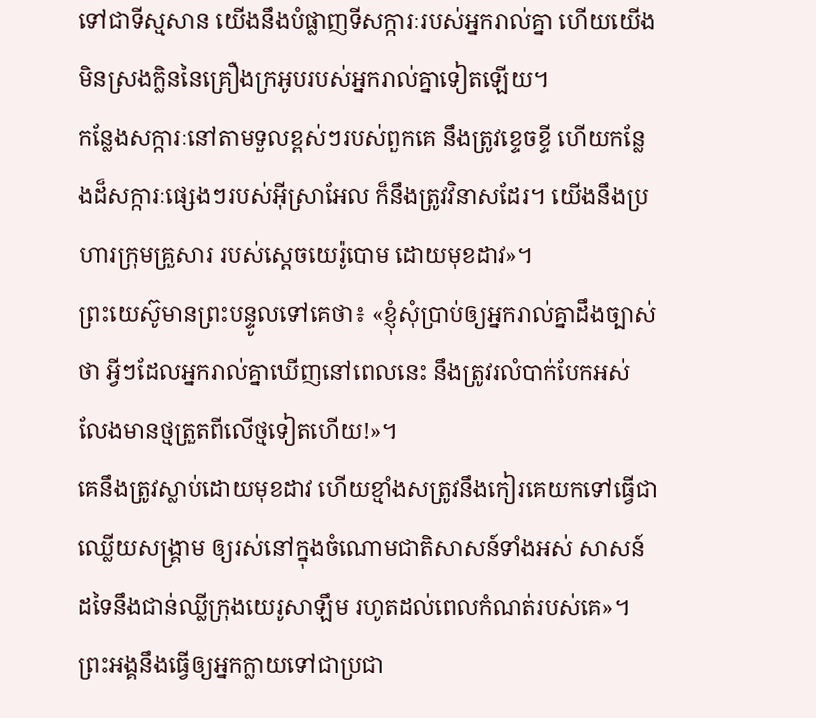ទៅជាទីស្មសាន យើងនឹងបំផ្លាញទីសក្ការៈរបស់អ្នករាល់គ្នា ហើយយើងមិនស្រងក្លិននៃគ្រឿងក្រអូបរបស់អ្នករាល់គ្នាទៀតឡើយ។
កន្លែងសក្ការៈនៅតាមទួលខ្ពស់ៗរបស់ពួកគេ នឹងត្រូវខ្ទេចខ្ទី ហើយកន្លែងដ៏សក្ការៈផ្សេងៗរបស់អ៊ីស្រាអែល ក៏នឹងត្រូវវិនាសដែរ។ យើងនឹងប្រហារក្រុមគ្រួសារ របស់ស្ដេចយេរ៉ូបោម ដោយមុខដាវ»។
ព្រះយេស៊ូមានព្រះបន្ទូលទៅគេថា៖ «ខ្ញុំសុំប្រាប់ឲ្យអ្នករាល់គ្នាដឹងច្បាស់ថា អ្វីៗដែលអ្នករាល់គ្នាឃើញនៅពេលនេះ នឹងត្រូវរលំបាក់បែកអស់ លែងមានថ្មត្រួតពីលើថ្មទៀតហើយ!»។
គេនឹងត្រូវស្លាប់ដោយមុខដាវ ហើយខ្មាំងសត្រូវនឹងកៀរគេយកទៅធ្វើជាឈ្លើយសង្គ្រាម ឲ្យរស់នៅក្នុងចំណោមជាតិសាសន៍ទាំងអស់ សាសន៍ដទៃនឹងជាន់ឈ្លីក្រុងយេរូសាឡឹម រហូតដល់ពេលកំណត់របស់គេ»។
ព្រះអង្គនឹងធ្វើឲ្យអ្នកក្លាយទៅជាប្រជា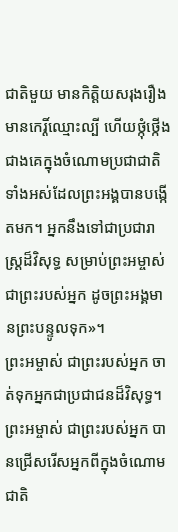ជាតិមួយ មានកិត្តិយសរុងរឿង មានកេរ្តិ៍ឈ្មោះល្បី ហើយថ្កុំថ្កើងជាងគេក្នុងចំណោមប្រជាជាតិទាំងអស់ដែលព្រះអង្គបានបង្កើតមក។ អ្នកនឹងទៅជាប្រជារាស្ត្រដ៏វិសុទ្ធ សម្រាប់ព្រះអម្ចាស់ជាព្រះរបស់អ្នក ដូចព្រះអង្គមានព្រះបន្ទូលទុក»។
ព្រះអម្ចាស់ ជាព្រះរបស់អ្នក ចាត់ទុកអ្នកជាប្រជាជនដ៏វិសុទ្ធ។ ព្រះអម្ចាស់ ជាព្រះរបស់អ្នក បានជ្រើសរើសអ្នកពីក្នុងចំណោមជាតិ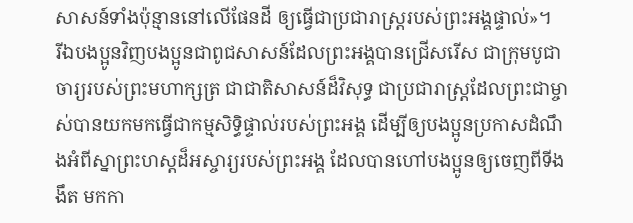សាសន៍ទាំងប៉ុន្មាននៅលើផែនដី ឲ្យធ្វើជាប្រជារាស្ត្ររបស់ព្រះអង្គផ្ទាល់»។
រីឯបងប្អូនវិញបងប្អូនជាពូជសាសន៍ដែលព្រះអង្គបានជ្រើសរើស ជាក្រុមបូជាចារ្យរបស់ព្រះមហាក្សត្រ ជាជាតិសាសន៍ដ៏វិសុទ្ធ ជាប្រជារាស្ដ្រដែលព្រះជាម្ចាស់បានយកមកធ្វើជាកម្មសិទ្ធិផ្ទាល់របស់ព្រះអង្គ ដើម្បីឲ្យបងប្អូនប្រកាសដំណឹងអំពីស្នាព្រះហស្ដដ៏អស្ចារ្យរបស់ព្រះអង្គ ដែលបានហៅបងប្អូនឲ្យចេញពីទីងងឹត មកកា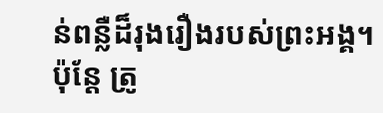ន់ពន្លឺដ៏រុងរឿងរបស់ព្រះអង្គ។
ប៉ុន្តែ ត្រូ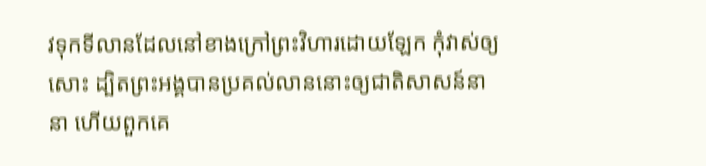វទុកទីលានដែលនៅខាងក្រៅព្រះវិហារដោយឡែក កុំវាស់ឲ្យសោះ ដ្បិតព្រះអង្គបានប្រគល់លាននោះឲ្យជាតិសាសន៍នានា ហើយពួកគេ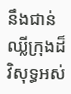នឹងជាន់ឈ្លីក្រុងដ៏វិសុទ្ធអស់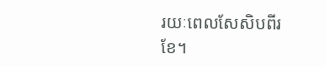រយៈពេលសែសិបពីរខែ។